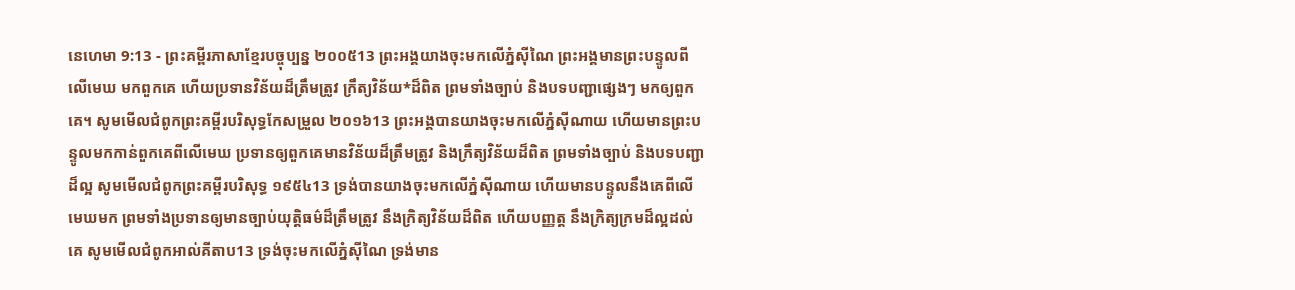នេហេមា 9:13 - ព្រះគម្ពីរភាសាខ្មែរបច្ចុប្បន្ន ២០០៥13 ព្រះអង្គយាងចុះមកលើភ្នំស៊ីណៃ ព្រះអង្គមានព្រះបន្ទូលពីលើមេឃ មកពួកគេ ហើយប្រទានវិន័យដ៏ត្រឹមត្រូវ ក្រឹត្យវិន័យ*ដ៏ពិត ព្រមទាំងច្បាប់ និងបទបញ្ជាផ្សេងៗ មកឲ្យពួកគេ។ សូមមើលជំពូកព្រះគម្ពីរបរិសុទ្ធកែសម្រួល ២០១៦13 ព្រះអង្គបានយាងចុះមកលើភ្នំស៊ីណាយ ហើយមានព្រះបន្ទូលមកកាន់ពួកគេពីលើមេឃ ប្រទានឲ្យពួកគេមានវិន័យដ៏ត្រឹមត្រូវ និងក្រឹត្យវិន័យដ៏ពិត ព្រមទាំងច្បាប់ និងបទបញ្ជាដ៏ល្អ សូមមើលជំពូកព្រះគម្ពីរបរិសុទ្ធ ១៩៥៤13 ទ្រង់បានយាងចុះមកលើភ្នំស៊ីណាយ ហើយមានបន្ទូលនឹងគេពីលើមេឃមក ព្រមទាំងប្រទានឲ្យមានច្បាប់យុត្តិធម៌ដ៏ត្រឹមត្រូវ នឹងក្រិត្យវិន័យដ៏ពិត ហើយបញ្ញត្ត នឹងក្រិត្យក្រមដ៏ល្អដល់គេ សូមមើលជំពូកអាល់គីតាប13 ទ្រង់ចុះមកលើភ្នំស៊ីណៃ ទ្រង់មាន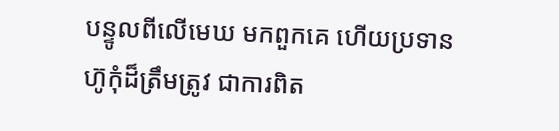បន្ទូលពីលើមេឃ មកពួកគេ ហើយប្រទានហ៊ូកុំដ៏ត្រឹមត្រូវ ជាការពិត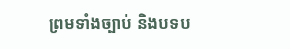ព្រមទាំងច្បាប់ និងបទប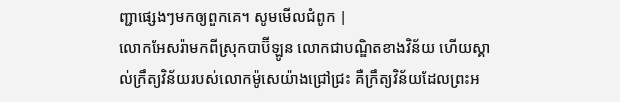ញ្ជាផ្សេងៗមកឲ្យពួកគេ។ សូមមើលជំពូក |
លោកអែសរ៉ាមកពីស្រុកបាប៊ីឡូន លោកជាបណ្ឌិតខាងវិន័យ ហើយស្គាល់ក្រឹត្យវិន័យរបស់លោកម៉ូសេយ៉ាងជ្រៅជ្រះ គឺក្រឹត្យវិន័យដែលព្រះអ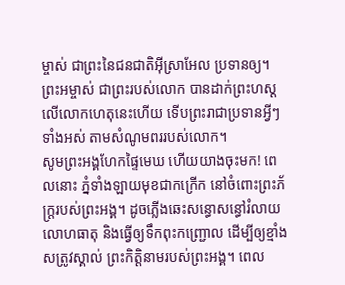ម្ចាស់ ជាព្រះនៃជនជាតិអ៊ីស្រាអែល ប្រទានឲ្យ។ ព្រះអម្ចាស់ ជាព្រះរបស់លោក បានដាក់ព្រះហស្ដលើលោកហេតុនេះហើយ ទើបព្រះរាជាប្រទានអ្វីៗទាំងអស់ តាមសំណូមពររបស់លោក។
សូមព្រះអង្គហែកផ្ទៃមេឃ ហើយយាងចុះមក! ពេលនោះ ភ្នំទាំងឡាយមុខជាកក្រើក នៅចំពោះព្រះភ័ក្ត្ររបស់ព្រះអង្គ។ ដូចភ្លើងឆេះសន្ធោសន្ធៅរំលាយលោហធាតុ និងធ្វើឲ្យទឹកពុះកញ្ជ្រោល ដើម្បីឲ្យខ្មាំងសត្រូវស្គាល់ ព្រះកិត្តិនាមរបស់ព្រះអង្គ។ ពេល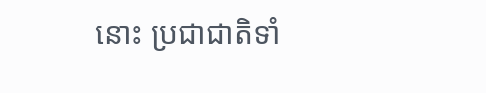នោះ ប្រជាជាតិទាំ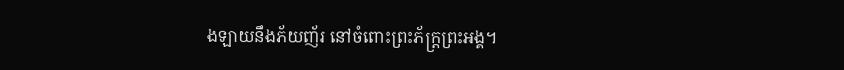ងឡាយនឹងភ័យញ័រ នៅចំពោះព្រះភ័ក្ត្រព្រះអង្គ។